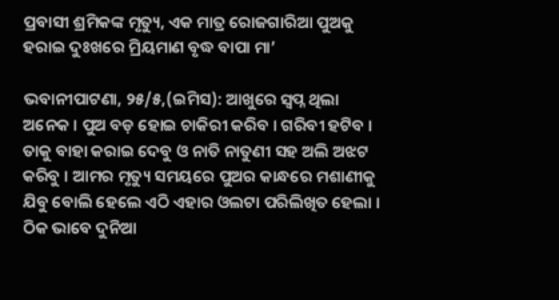ପ୍ରବାସୀ ଶ୍ରମିକଙ୍କ ମୃତ୍ୟୁ, ଏକ ମାତ୍ର ରୋଜଗାରିଆ ପୁଅକୁ ହରାଇ ଦୁଃଖରେ ମ୍ରିୟମାଣ ବୃଦ୍ଧ ବାପା ମା’

ଭବାନୀପାଟଣା, ୨୫/୫,(ଇମିସ): ଆଖୁରେ ସ୍ୱପ୍ନ ଥିଲା ଅନେକ । ପୁଅ ବଡ଼ ହୋଇ ଚାକିରୀ କରିବ । ଗରିବୀ ହଟିବ । ତାକୁ ବାହା କରାଇ ଦେବୁ ଓ ନାତି ନାତୁଣୀ ସହ ଅଲି ଅଝଟ କରିବୁ । ଆମର ମୃତ୍ୟୁ ସମୟରେ ପୁଅର କାନ୍ଧରେ ମଶାଣୀକୁ ଯିବୁ ବୋଲି ହେଲେ ଏଠି ଏହାର ଓଲଟା ପରିଲିଖିତ ହେଲା । ଠିକ ଭାବେ ଦୁନିଆ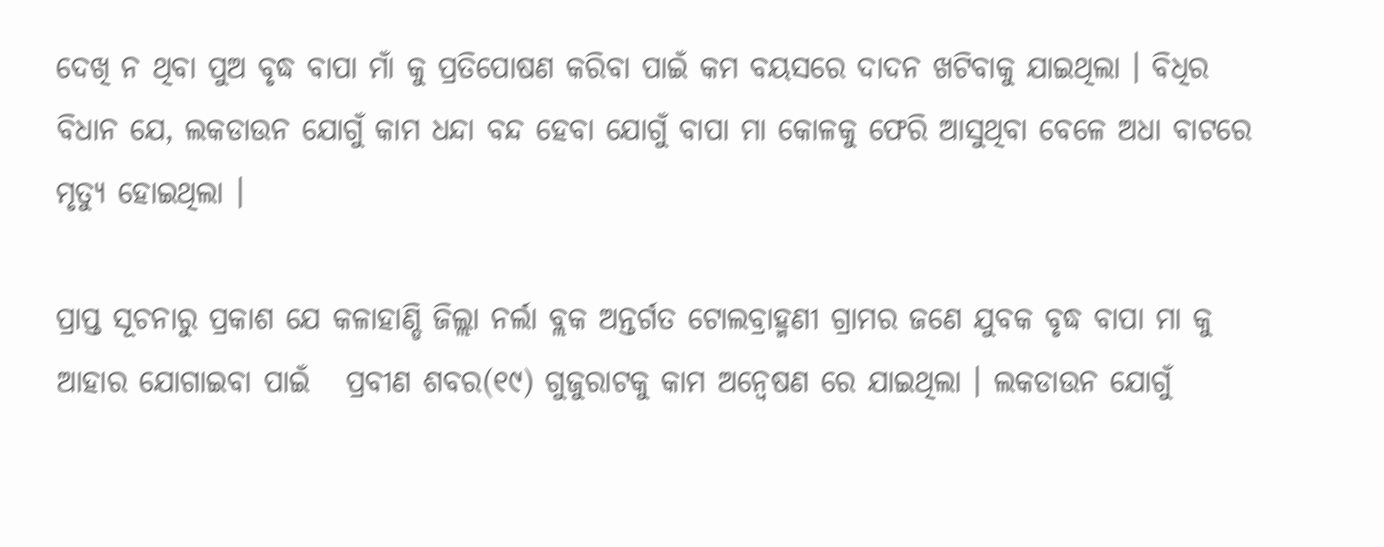ଦେଖି ନ ଥିବା ପୁଅ ବୃଦ୍ଧ ବାପା ମାଁ କୁ ପ୍ରତିପୋଷଣ କରିବା ପାଇଁ କମ ବୟସରେ ଦାଦନ ଖଟିବାକୁ ଯାଇଥିଲା । ବିଧିର ବିଧାନ ଯେ, ଲକଡାଉନ ଯୋଗୁଁ କାମ ଧନ୍ଦା ବନ୍ଦ ହେବା ଯୋଗୁଁ ବାପା ମା କୋଳକୁ ଫେରି ଆସୁଥିବା ବେଳେ ଅଧା ବାଟରେ ମୃତ୍ୟୁ ହୋଇଥିଲା ।

ପ୍ରାପ୍ତ ସୂଚନାରୁ ପ୍ରକାଶ ଯେ କଳାହାଣ୍ଡି ଜିଲ୍ଲା ନର୍ଲା ବ୍ଲକ ଅନ୍ତର୍ଗତ ଟୋଲବ୍ରାହ୍ମଣୀ ଗ୍ରାମର ଜଣେ ଯୁବକ ବୃଦ୍ଧ ବାପା ମା କୁ ଆହାର ଯୋଗାଇବା ପାଇଁ   ପ୍ରବୀଣ ଶବର(୧୯) ଗୁଜୁରାଟକୁ କାମ ଅନ୍ୱେଷଣ ରେ ଯାଇଥିଲା । ଲକଡାଉନ ଯୋଗୁଁ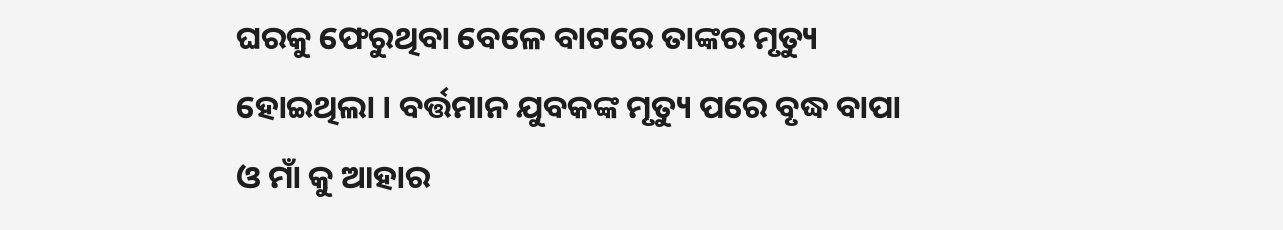ଘରକୁ ଫେରୁଥିବା ବେଳେ ବାଟରେ ତାଙ୍କର ମୃତ୍ୟୁ ହୋଇଥିଲା । ବର୍ତ୍ତମାନ ଯୁବକଙ୍କ ମୃତ୍ୟୁ ପରେ ବୃଦ୍ଧ ବାପା ଓ ମାଁ କୁ ଆହାର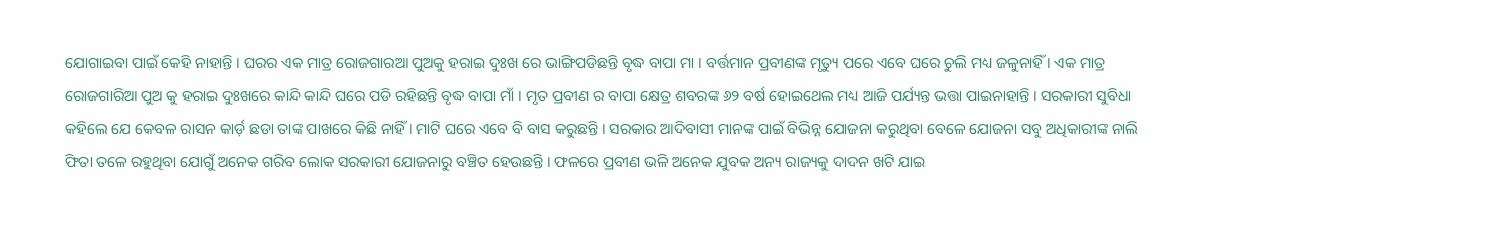ଯୋଗାଇବା ପାଇଁ କେହି ନାହାନ୍ତି । ଘରର ଏକ ମାତ୍ର ରୋଜଗାରଆ ପୁଅକୁ ହରାଇ ଦୁଃଖ ରେ ଭାଙ୍ଗିପଡିଛନ୍ତି ବୃଦ୍ଧ ବାପା ମା । ବର୍ତ୍ତମାନ ପ୍ରବୀଣଙ୍କ ମୃତ୍ୟୁ ପରେ ଏବେ ଘରେ ଚୁଲି ମଧ୍ୟ ଜଳୁନାହିଁ । ଏକ ମାତ୍ର ରୋଜଗାରିଆ ପୁଅ କୁ ହରାଇ ଦୁଃଖରେ କାନ୍ଦି କାନ୍ଦି ଘରେ ପଡି ରହିଛନ୍ତି ବୃଦ୍ଧ ବାପା ମାଁ । ମୃତ ପ୍ରବୀଣ ର ବାପା କ୍ଷେତ୍ର ଶବରଙ୍କ ୬୨ ବର୍ଷ ହୋଇଥେଲ ମଧ୍ୟ ଆଜି ପର୍ଯ୍ୟନ୍ତ ଭତ୍ତା ପାଇନାହାନ୍ତି । ସରକାରୀ ସୁବିଧା କହିଲେ ଯେ କେବଳ ରାସନ କାର୍ଡ଼ ଛଡା ତାଙ୍କ ପାଖରେ କିଛି ନାହିଁ । ମାଟି ଘରେ ଏବେ ବି ବାସ କରୁଛନ୍ତି । ସରକାର ଆଦିବାସୀ ମାନଙ୍କ ପାଇଁ ବିଭିନ୍ନ ଯୋଜନା କରୁଥିବା ବେଳେ ଯୋଜନା ସବୁ ଅଧିକାରୀଙ୍କ ନାଲି ଫିତା ତଳେ ରହୁଥିବା ଯୋଗୁଁ ଅନେକ ଗରିବ ଲୋକ ସରକାରୀ ଯୋଜନାରୁ ବଞ୍ଚିତ ହେଉଛନ୍ତି । ଫଳରେ ପ୍ରବୀଣ ଭଳି ଅନେକ ଯୁବକ ଅନ୍ୟ ରାଜ୍ୟକୁ ଦାଦନ ଖଟି ଯାଇ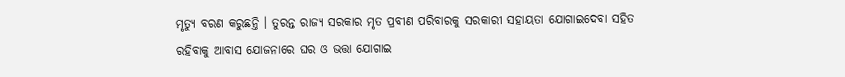ମୃତ୍ୟୁ ବରଣ କରୁଛନ୍ତି । ତୁରନ୍ତ ରାଜ୍ୟ ସରକାର ମୃତ ପ୍ରବୀଣ ପରିବାରକୁ ସରକାରୀ ସହାୟତା ଯୋଗାଇଦେବା ସହିତ ରହିବାକୁ ଆବାସ ଯୋଜନାରେ ଘର ଓ ଭତ୍ତା ଯୋଗାଇ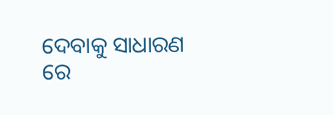ଦେବାକୁ ସାଧାରଣ ରେ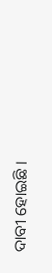ଦାବୀ ହୋଇଛି ।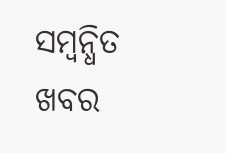ସମ୍ବନ୍ଧିତ ଖବର